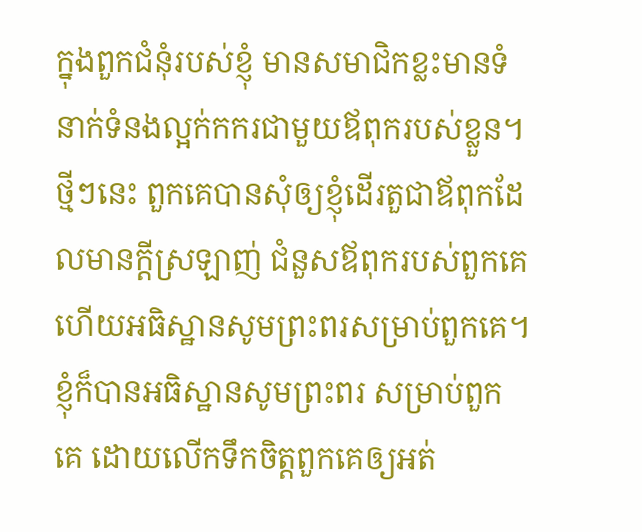ក្នុងពួកជំនុំរបស់ខ្ញុំ មានសមាជិកខ្លះមានទំនាក់ទំនងល្អក់កករជាមួយឪពុករបស់ខ្លួន។ ថ្មីៗនេះ ពួកគេបានសុំឲ្យខ្ញុំដើរតួជាឪពុកដែលមានក្តីស្រឡាញ់ ជំនួសឪពុករបស់ពួកគេ ហើយអធិស្ឋានសូមព្រះពរសម្រាប់ពួកគេ។ ខ្ញុំក៏បានអធិស្ឋានសូមព្រះពរ សម្រាប់ពួកគេ ដោយលើកទឹកចិត្តពួកគេឲ្យអត់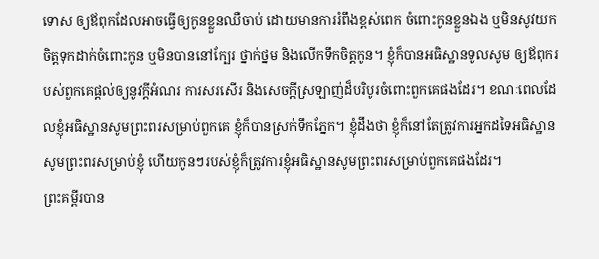ទោស ឲ្យឪពុកដែលអាចធ្វើឲ្យកូនខ្លួនឈឺចាប់ ដោយមានការរំពឹងខ្ពស់ពេក ចំពោះកូនខ្លួនឯង ឬមិនសូវយកចិត្តទុកដាក់ចំពោះកូន ឬមិនបាននៅក្បែរ ថ្នាក់ថ្នម និងលើកទឹកចិត្តកូន។ ខ្ញុំក៏បានអធិស្ឋានទូលសូម ឲ្យឪពុករបស់ពួកគេផ្តល់ឲ្យនូវក្តីអំណរ ការសរសើរ និងសេចក្តីស្រឡាញ់ដ៏បរិបូរចំពោះពួកគេផងដែរ។ ខណៈពេលដែលខ្ញុំអធិស្ឋានសូមព្រះពរសម្រាប់ពួកគេ ខ្ញុំក៏បានស្រក់ទឹកភ្នែក។ ខ្ញុំដឹងថា ខ្ញុំក៏នៅតែត្រូវការអ្នកដទៃអធិស្ឋានសូមព្រះពរសម្រាប់ខ្ញុំ ហើយកូនៗរបស់ខ្ញុំក៏ត្រូវការខ្ញុំអធិស្ឋានសូមព្រះពរសម្រាប់ពួកគេផងដែរ។
ព្រះគម្ពីរបាន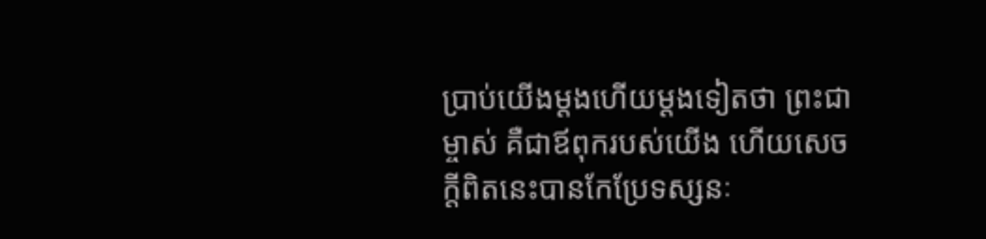ប្រាប់យើងម្តងហើយម្តងទៀតថា ព្រះជាម្ចាស់ គឺជាឪពុករបស់យើង ហើយសេចក្តីពិតនេះបានកែប្រែទស្សនៈ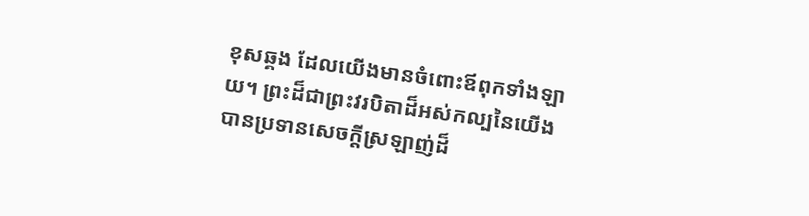ខុសឆ្គង ដែលយើងមានចំពោះឪពុកទាំងឡាយ។ ព្រះដ៏ជាព្រះវរបិតាដ៏អស់កល្បនៃយើង បានប្រទានសេចក្តីស្រឡាញ់ដ៏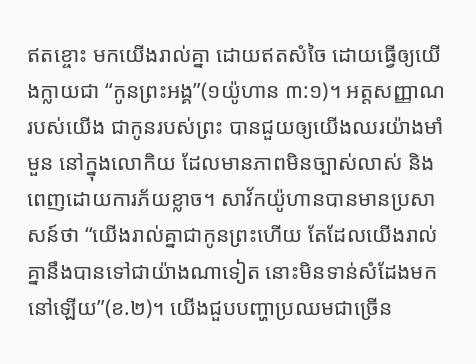ឥតខ្ចោះ មកយើងរាល់គ្នា ដោយឥតសំចៃ ដោយធ្វើឲ្យយើងក្លាយជា “កូនព្រះអង្គ”(១យ៉ូហាន ៣:១)។ អត្តសញ្ញាណរបស់យើង ជាកូនរបស់ព្រះ បានជួយឲ្យយើងឈរយ៉ាងមាំមួន នៅក្នុងលោកិយ ដែលមានភាពមិនច្បាស់លាស់ និងពេញដោយការភ័យខ្លាច។ សាវ័កយ៉ូហានបានមានប្រសាសន៍ថា “យើងរាល់គ្នាជាកូនព្រះហើយ តែដែលយើងរាល់គ្នានឹងបានទៅជាយ៉ាងណាទៀត នោះមិនទាន់សំដែងមកនៅឡើយ”(ខ.២)។ យើងជួបបញ្ហាប្រឈមជាច្រើន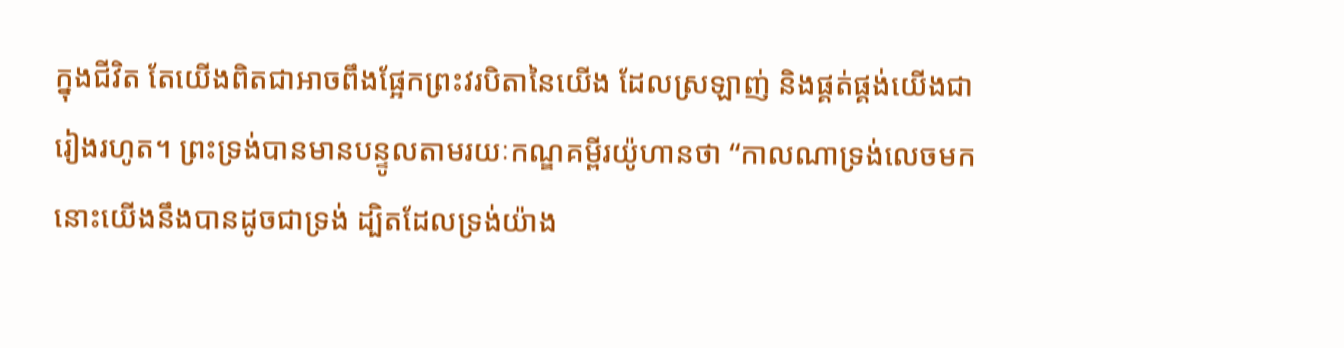ក្នុងជីវិត តែយើងពិតជាអាចពឹងផ្អែកព្រះវរបិតានៃយើង ដែលស្រឡាញ់ និងផ្គត់ផ្គង់យើងជារៀងរហូត។ ព្រះទ្រង់បានមានបន្ទូលតាមរយៈកណ្ឌគម្ពីរយ៉ូហានថា “កាលណាទ្រង់លេចមក នោះយើងនឹងបានដូចជាទ្រង់ ដ្បិតដែលទ្រង់យ៉ាង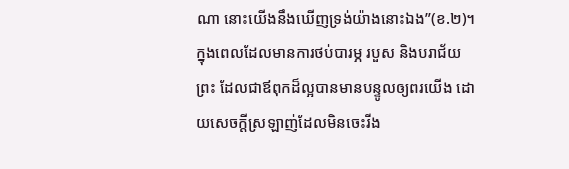ណា នោះយើងនឹងឃើញទ្រង់យ៉ាងនោះឯង”(ខ.២)។
ក្នុងពេលដែលមានការថប់បារម្ភ របួស និងបរាជ័យ ព្រះ ដែលជាឪពុកដ៏ល្អបានមានបន្ទូលឲ្យពរយើង ដោយសេចក្តីស្រឡាញ់ដែលមិនចេះរីង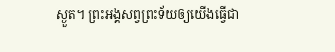ស្ងួត។ ព្រះអង្គសព្វព្រះទ័យឲ្យយើងធ្វើជា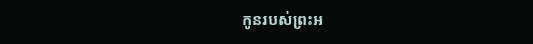កូនរបស់ព្រះអ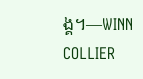ង្គ។—WINN COLLIER